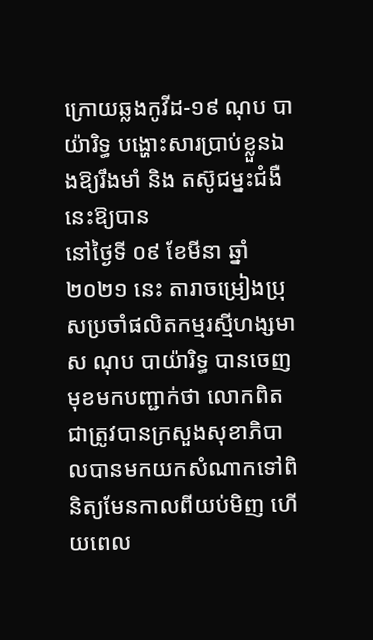ក្រោយឆ្លងកូវីដ-១៩ ណុប បាយ៉ារិទ្ធ បង្ហោះសារប្រាប់ខ្លួនឯងឱ្យរឹងមាំ និង តស៊ូជម្នះជំងឺនេះឱ្យបាន
នៅថ្ងៃទី ០៩ ខែមីនា ឆ្នាំ ២០២១ នេះ តារាចម្រៀងប្រុសប្រចាំផលិតកម្មរស្មីហង្សមាស ណុប បាយ៉ារិទ្ធ បានចេញមុខមកបញ្ជាក់ថា លោកពិតជាត្រូវបានក្រសួងសុខាភិបាលបានមកយកសំណាកទៅពិនិត្យមែនកាលពីយប់មិញ ហើយពេល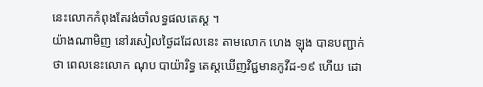នេះលោកកំពុងតែរង់ចាំលទ្ធផលតេស្ត ។
យ៉ាងណាមិញ នៅរសៀលថ្ងៃដដែលនេះ តាមលោក ហេង ឡុង បានបញ្ជាក់ថា ពេលនេះលោក ណុប បាយ៉ារិទ្ធ តេស្តឃើញវិជ្ជមានកូវីដ-១៩ ហើយ ដោ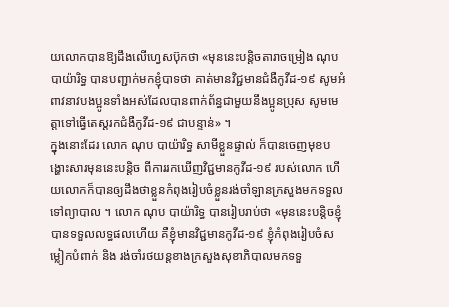យលោកបានឱ្យដឹងលើហ្វេសប៊ុកថា «មុននេះបន្តិចតារាចម្រៀង ណុប បាយ៉ារិទ្ធ បានបញ្ជាក់មកខ្ញុំបាទថា គាត់មានវិជ្ជមានជំងឺកូវីដ-១៩ សូមអំពាវនាវបងប្អូនទាំងអស់ដែលបានពាក់ព័ន្ធជាមួយនឹងប្អូនប្រុស សូមមេត្តាទៅធ្វើតេស្តរកជំងឺកូវីដ-១៩ ជាបន្ទាន់» ។
ក្នុងនោះដែរ លោក ណុប បាយ៉ារិទ្ធ សាមីខ្លួនផ្ទាល់ ក៏បានចេញមុខបង្ហោះសារមុននេះបន្តិច ពីការរកឃើញវិជ្ជមានកូវីដ-១៩ របស់លោក ហើយលោកក៏បានឲ្យដឹងថាខ្លួនកំពុងរៀបចំខ្លួនរង់ចាំឡានក្រសួងមកទទួលទៅព្យាបាល ។ លោក ណុប បាយ៉ារិទ្ធ បានរៀបរាប់ថា «មុននេះបន្តិចខ្ញុំបានទទួលលទ្ធផលហើយ គឺខ្ញុំមានវិជ្ជមានកូវីដ-១៩ ខ្ញុំកំពុងរៀបចំសម្លៀកបំពាក់ និង រង់ចាំរថយន្តខាងក្រសួងសុខាភិបាលមកទទួ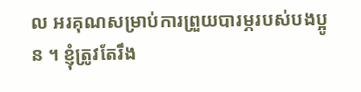ល អរគុណសម្រាប់ការព្រួយបារម្ភរបស់បងប្អូន ។ ខ្ញុំត្រូវតែរឹង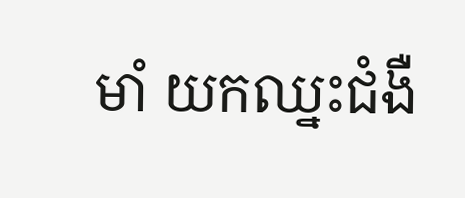មាំ យកឈ្នះជំងឺ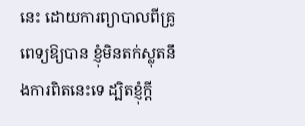នេះ ដោយការព្យាបាលពីគ្រូពេទ្យឱ្យបាន ខ្ញុំមិនតក់ស្លុតនឹងការពិតនេះទេ ដ្បិតខ្ញុំក្តី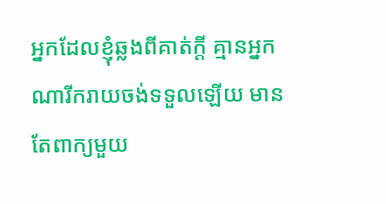អ្នកដែលខ្ញុំឆ្លងពីគាត់ក្តី គ្មានអ្នកណារីករាយចង់ទទួលឡើយ មានតែពាក្យមួយ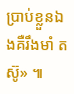ប្រាប់ខ្លួនឯងគឺរឹងមាំ តស៊ូ» ៕